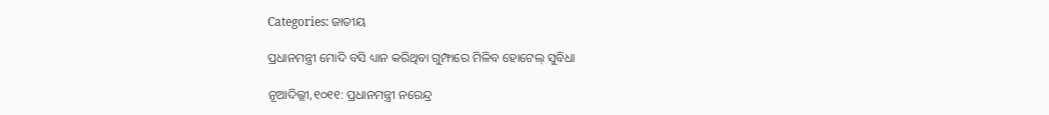Categories: ଜାତୀୟ

ପ୍ରଧାନମନ୍ତ୍ରୀ ମୋଦି ବସି ଧ୍ୟାନ କରିଥିବା ଗୁମ୍ଫାରେ ମିଳିବ ହୋଟେଲ୍‌ ସୁବିଧା

ନୂଆଦିଲ୍ଲୀ,୧୦୧୧: ପ୍ରଧାନମନ୍ତ୍ରୀ ନରେନ୍ଦ୍ର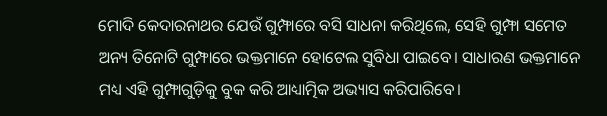ମୋଦି କେଦାରନାଥର ଯେଉଁ ଗୁମ୍ଫାରେ ବସି ସାଧନା କରିଥିଲେ, ସେହି ଗୁମ୍ଫା ସମେତ ଅନ୍ୟ ତିନୋଟି ଗୁମ୍ଫାରେ ଭକ୍ତମାନେ ହୋଟେଲ ସୁବିଧା ପାଇବେ। ସାଧାରଣ ଭକ୍ତମାନେ ମଧ୍ୟ ଏହି ଗୁମ୍ଫାଗୁଡ଼ିକୁ ବୁକ କରି ଆଧ୍ୟାତ୍ମିକ ଅଭ୍ୟାସ କରିପାରିବେ।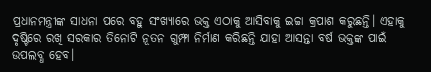ପ୍ରଧାନମନ୍ତ୍ରୀଙ୍କ ସାଧନା ପରେ ବହୁ ସଂଖ୍ୟାରେ ଭକ୍ତ ଏଠାକୁ ଆସିବାକୁ ଇଚ୍ଚା କ୍ରପାଶ କରୁଛନ୍ତି। ଏହାକୁ ଦୃଷ୍ଟିରେ ରଖି ସରକାର ତିନୋଟି ନୂତନ ଗୁମ୍ଫା ନିର୍ମାଣ କରିଛନ୍ତି ଯାହା ଆସନ୍ତା ବର୍ଷ ଭକ୍ତଙ୍କ ପାଇଁ ଉପଲବ୍ଧ ହେବ।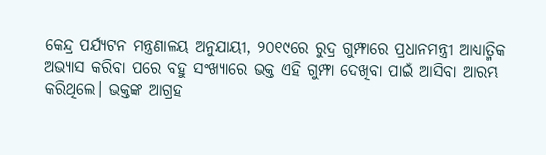କେନ୍ଦ୍ର ପର୍ଯ୍ୟଟନ ମନ୍ତ୍ରଣାଳୟ ଅନୁଯାୟୀ, ୨୦୧୯ରେ ରୁଦ୍ର ଗୁମ୍ଫାରେ ପ୍ରଧାନମନ୍ତ୍ରୀ ଆଧ୍ୟାତ୍ମିକ ଅଭ୍ୟାସ କରିବା ପରେ ବହୁ ସଂଖ୍ୟାରେ ଭକ୍ତ ଏହି ଗୁମ୍ଫା ଦେଖିବା ପାଇଁ ଆସିବା ଆରମ୍ଭ କରିଥିଲେ। ଭକ୍ତଙ୍କ ଆଗ୍ରହ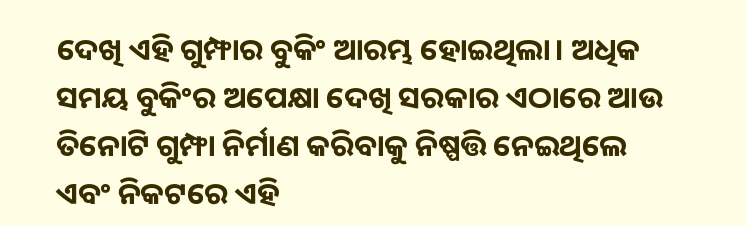ଦେଖି ଏହି ଗୁମ୍ଫାର ବୁକିଂ ଆରମ୍ଭ ହୋଇଥିଲା। ଅଧିକ ସମୟ ବୁକିଂର ଅପେକ୍ଷା ଦେଖି ସରକାର ଏଠାରେ ଆଉ ତିନୋଟି ଗୁମ୍ଫା ନିର୍ମାଣ କରିବାକୁ ନିଷ୍ପତ୍ତି ନେଇଥିଲେ ଏବଂ ନିକଟରେ ଏହି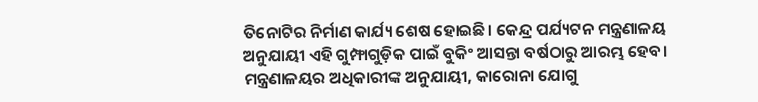ତିନୋଟିର ନିର୍ମାଣ କାର୍ଯ୍ୟ ଶେଷ ହୋଇଛି। କେନ୍ଦ୍ର ପର୍ଯ୍ୟଟନ ମନ୍ତ୍ରଣାଳୟ ଅନୁଯାୟୀ ଏହି ଗୁମ୍ଫାଗୁଡ଼ିକ ପାଇଁ ବୁକିଂ ଆସନ୍ତା ବର୍ଷଠାରୁ ଆରମ୍ଭ ହେବ।
ମନ୍ତ୍ରଣାଳୟର ଅଧିକାରୀଙ୍କ ଅନୁଯାୟୀ, କାରୋନା ଯୋଗୁ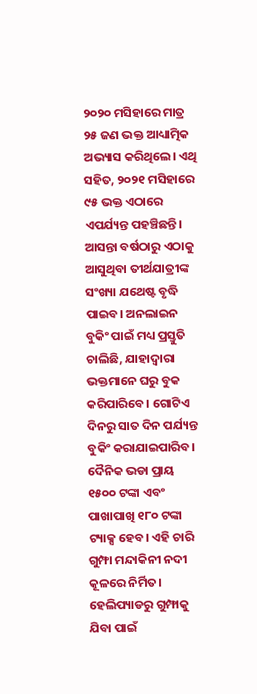୨୦୨୦ ମସିହାରେ ମାତ୍ର ୨୫ ଜଣ ଭକ୍ତ ଆଧ୍ୟାତ୍ମିକ ଅଭ୍ୟାସ କରିଥିଲେ। ଏଥି ସହିତ, ୨୦୨୧ ମସିହାରେ ୯୫ ଭକ୍ତ ଏଠାରେ ଏପର୍ଯ୍ୟନ୍ତ ପହଞ୍ଚିଛନ୍ତି। ଆସନ୍ତା ବର୍ଷଠାରୁ ଏଠାକୁ ଆସୁଥିବା ତୀର୍ଥଯାତ୍ରୀଙ୍କ ସଂଖ୍ୟା ଯଥେଷ୍ଟ ବୃଦ୍ଧି ପାଇବ। ଅନଲାଇନ ବୁକିଂ ପାଇଁ ମଧ୍ୟ ପ୍ରସ୍ତୁତି ଚାଲିଛି, ଯାହାଦ୍ୱାରା ଭକ୍ତମାନେ ଘରୁ ବୁକ କରିପାରିବେ। ଗୋଟିଏ ଦିନରୁ ସାତ ଦିନ ପର୍ଯ୍ୟନ୍ତ ବୁକିଂ କରାଯାଇପାରିବ। ଦୈନିକ ଭଡା ପ୍ରାୟ ୧୫୦୦ ଟଙ୍କା ଏବଂ ପାଖାପାଖି ୧୮୦ ଟଙ୍କା ଟ୍ୟାକ୍ସ ହେବ। ଏହି ଚାରି ଗୁମ୍ଫା ମନ୍ଦାକିନୀ ନଦୀ କୂଳରେ ନିର୍ମିତ। ହେଲିପ୍ୟାଡରୁ ଗୁମ୍ଫାକୁ ଯିବା ପାଇଁ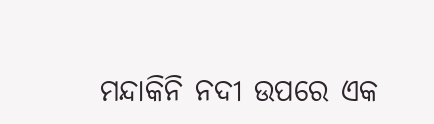ମନ୍ଦାକିନି ନଦୀ ଉପରେ ଏକ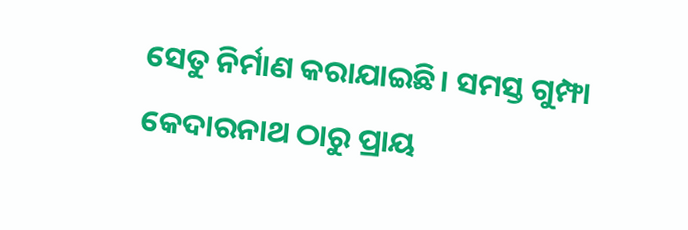ସେତୁ ନିର୍ମାଣ କରାଯାଇଛି। ସମସ୍ତ ଗୁମ୍ଫା କେଦାରନାଥ ଠାରୁ ପ୍ରାୟ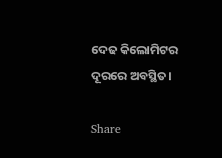ଦେଢ କିଲୋମିଟର ଦୂରରେ ଅବସ୍ଥିତ।

Share